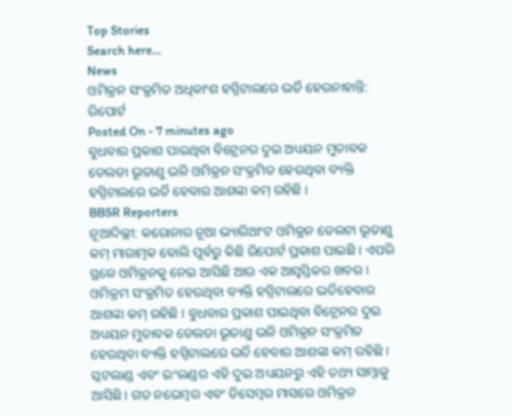Top Stories
Search here...
News
ଓମିକ୍ରନ ସଂକ୍ରମିତ ଅଧିକାଂଶ ହସ୍ପିଟାଲରେ ଭର୍ତି ହେଉନାହାନ୍ତି: ରିପୋର୍ଟ
Posted On - 7 minutes ago
ବୁଧବାର ପ୍ରକାଶ ପାଇଥିବା ବିଟ୍ରେନର ଦୁଇ ଅଧ୍ୟୟନ ମୁତାବକ ଡେଲଡା ଭୂତାଣୁ ଭଳି ଓମିକ୍ରନ ସଂକ୍ରମିତ ହେଉଥିବା ବ୍ୟକ୍ତି ହସ୍ପିଟାଲରେ ଭର୍ତି ହେବାର ଆଶଙ୍କା କମ୍ ରହିଛି ।
BBSR Reporters
ନୂଆଦିଲ୍ଲୀ: କରୋନାର ନୂଆ ଭ୍ୟାରିଆଂଟ ଓମିକ୍ରନ ଡେଲଟା ଭୂତାଣୁ କମ୍ ମାରାତ୍ମକ ବୋଲି ପୂର୍ବରୁ କିଛି ରିପୋର୍ଟ ପ୍ରକାଶ ପାଇଛି । ଏପରି ସ୍ଥଳେ ଓମିକ୍ରନକୁ ନେଇ ଆସିଛି ଆଉ ଏକ ଆସ୍ୱସ୍ତିକର ଖବର । ଓମିକ୍ରମ ସଂକ୍ରମିତ ହେଉଥିବା ବ୍ୟକ୍ତି ହସ୍ପିଟାଲରେ ଭର୍ତିହେବାର ଆଶଙ୍କା କମ୍ ରହିଛି । ବୁଧବାର ପ୍ରକାଶ ପାଇଥିବା ବିଟ୍ରେନର ଦୁଇ ଅଧ୍ୟୟନ ମୁତାବକ ଡେଲଡା ଭୂତାଣୁ ଭଳି ଓମିକ୍ରନ ସଂକ୍ରମିତ ହେଉଥିବା ବ୍ୟକ୍ତି ହସ୍ପିଟାଲରେ ଭର୍ତି ହେବାର ଆଶଙ୍କା କମ୍ ରହିଛି ।
ସ୍କଟଲାଣ୍ଡ ଏବଂ ଇଂଲଣ୍ଡର ଏହି ଦୁଇ ଅଧ୍ୟୟନରୁ ଏହି ତଥ୍ୟ ସାମ୍ନାକୁ ଆସିଛି । ଗତ ନଭେମ୍ବର ଏବଂ ଡିସେମ୍ବର ମାସରେ ଓମିକ୍ରନ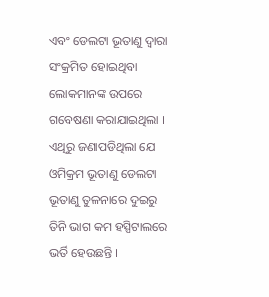ଏବଂ ଡେଲଟା ଭୂତାଣୁ ଦ୍ୱାରା ସଂକ୍ରମିତ ହୋଇଥିବା ଲୋକମାନଙ୍କ ଉପରେ ଗବେଷଣା କରାଯାଇଥିଲା । ଏଥିରୁ ଜଣାପଡିଥିଲା ଯେ ଓମିକ୍ରମ ଭୂତାଣୁ ଡେଲଟା ଭୂତାଣୁ ତୁଳନାରେ ଦୁଇରୁ ତିନି ଭାଗ କମ ହସ୍ପିଟାଲରେ ଭର୍ତି ହେଉଛନ୍ତି ।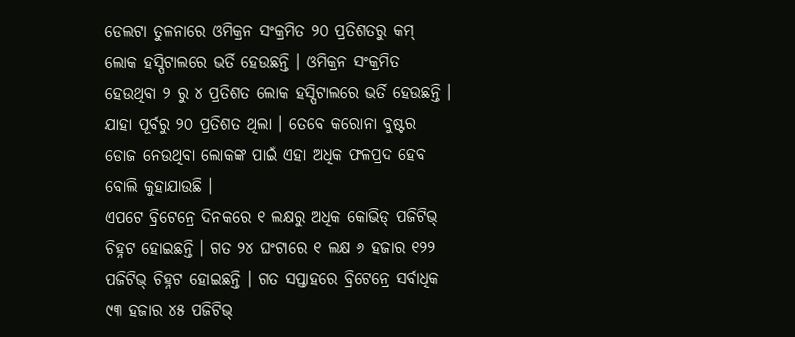ଡେଲଟା ତୁଳନାରେ ଓମିକ୍ରନ ସଂକ୍ରମିତ ୨୦ ପ୍ରତିଶତରୁ କମ୍ ଲୋକ ହସ୍ପିଟାଲରେ ଭର୍ତି ହେଉଛନ୍ତି । ଓମିକ୍ରନ ସଂକ୍ରମିତ ହେଉଥିବା ୨ ରୁ ୪ ପ୍ରତିଶତ ଲୋକ ହସ୍ପିଟାଲରେ ଭର୍ତି ହେଉଛନ୍ତି । ଯାହା ପୂର୍ବରୁ ୨୦ ପ୍ରତିଶତ ଥିଲା । ତେବେ କରୋନା ବୁଷ୍ଟର ଡୋଜ ନେଉଥିବା ଲୋକଙ୍କ ପାଇଁ ଏହା ଅଧିକ ଫଳପ୍ରଦ ହେବ ବୋଲି କୁହାଯାଉଛି ।
ଏପଟେ ବ୍ରିଟେନ୍ରେ ଦିନକରେ ୧ ଲକ୍ଷରୁ ଅଧିକ କୋଭିଡ୍ ପଜିଟିଭ୍ ଚିହ୍ନଟ ହୋଇଛନ୍ତି । ଗତ ୨୪ ଘଂଟାରେ ୧ ଲକ୍ଷ ୬ ହଜାର ୧୨୨ ପଜିଟିଭ୍ ଚିହ୍ନଟ ହୋଇଛନ୍ତି । ଗତ ସପ୍ତାହରେ ବ୍ରିଟେନ୍ରେ ସର୍ବାଧିକ ୯୩ ହଜାର ୪୫ ପଜିଟିଭ୍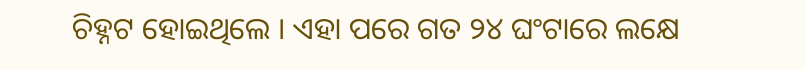ଚିହ୍ନଟ ହୋଇଥିଲେ । ଏହା ପରେ ଗତ ୨୪ ଘଂଟାରେ ଲକ୍ଷେ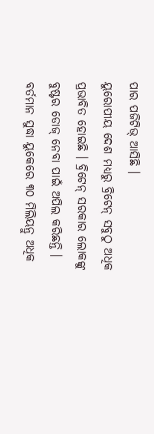ପାର ପଜିଟିଭ୍ ଆସିଛି ।
ୟୁରୋପୀୟ ଦେଶ ମଧ୍ୟରୁ ବ୍ରିଟେନ୍ ସବୁଠୁ ଅଧିକ ପ୍ରଭାବିତ ହୋଇଛି । ବ୍ରିଟେନ୍ ସରକାର ଲୋକଙ୍କୁ ବୁଷ୍ଟର ଡୋଜ୍ ନେବା ପାଇଁ ଅପିଲ କରିଛନ୍ତି । ବର୍ତମାନ ସୁଦ୍ଧା ୟୁକେରେ ୩୦ ମିଲିୟନ୍ରୁ ଅଧିକ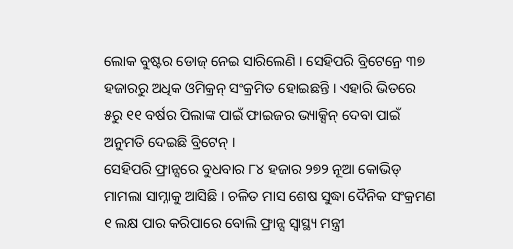ଲୋକ ବୁଷ୍ଟର ଡୋଜ୍ ନେଇ ସାରିଲେଣି । ସେହିପରି ବ୍ରିଟେନ୍ରେ ୩୭ ହଜାରରୁ ଅଧିକ ଓମିକ୍ରନ୍ ସଂକ୍ରମିତ ହୋଇଛନ୍ତି । ଏହାରି ଭିତରେ ୫ରୁ ୧୧ ବର୍ଷର ପିଲାଙ୍କ ପାଇଁ ଫାଇଜର ଭ୍ୟାକ୍ସିନ୍ ଦେବା ପାଇଁ ଅନୁମତି ଦେଇଛି ବ୍ରିଟେନ୍ ।
ସେହିପରି ଫ୍ରାନ୍ସରେ ବୁଧବାର ୮୪ ହଜାର ୨୭୨ ନୂଆ କୋଭିଡ୍ ମାମଲା ସାମ୍ନାକୁ ଆସିଛି । ଚଳିତ ମାସ ଶେଷ ସୁଦ୍ଧା ଦୈନିକ ସଂକ୍ରମଣ ୧ ଲକ୍ଷ ପାର କରିପାରେ ବୋଲି ଫ୍ରାନ୍ସ ସ୍ୱାସ୍ଥ୍ୟ ମନ୍ତ୍ରୀ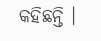କହିଛନ୍ତି ।